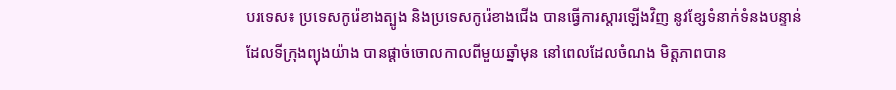បរទេស៖ ប្រទេសកូរ៉េខាងត្បូង និងប្រទេសកូរ៉េខាងជើង បានធ្វើការស្តារឡើងវិញ នូវខ្សែទំនាក់ទំនងបន្ទាន់ ដែលទីក្រុងព្យុងយ៉ាង បានផ្តាច់ចោលកាលពីមួយឆ្នាំមុន នៅពេលដែលចំណង មិត្តភាពបាន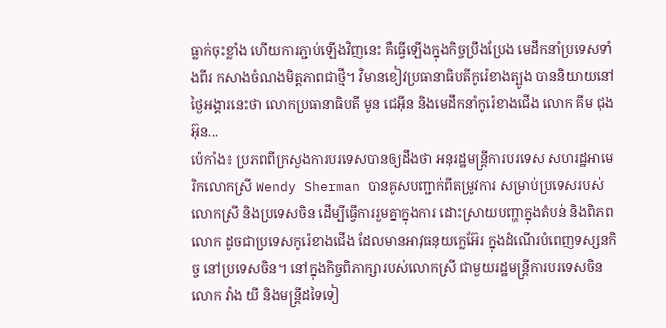ធ្លាក់ចុះខ្លាំង ហើយការភ្ជាប់ឡើងវិញនេះ គឺធ្វើឡើងក្នុងកិច្ចប្រឹងប្រែង មេដឹកនាំប្រទេសទាំងពីរ កសាងចំណងមិត្តភាពជាថ្មី។ វិមានខៀវប្រធានាធិបតីកូរ៉េខាងត្បូង បាននិយាយនៅថ្ងៃអង្គារនេះថា លោកប្រធានាធិបតី មូន ជេអ៊ីន និងមេដឹកនាំកូរ៉េខាងជើង លោក គីម ជុងអ៊ុន...
ប៉េកាំង៖ ប្រភពពីក្រសួងការបរទេសបានឲ្យដឹងថា អនុរដ្ឋមន្រ្តីការបរទេស សហរដ្ឋអាមេរិកលោកស្រី Wendy Sherman បានគូសបញ្ជាក់ពីតម្រូវការ សម្រាប់ប្រទេសរបស់លោកស្រី និងប្រទេសចិន ដើម្បីធ្វើការរួមគ្នាក្នុងការ ដោះស្រាយបញ្ហាក្នុងតំបន់ និងពិភពលោក ដូចជាប្រទេសកូរ៉េខាងជើង ដែលមានអាវុធនុយក្លេអ៊ែរ ក្នុងដំណើរបំពេញទស្សនកិច្ច នៅប្រទេសចិន។ នៅក្នុងកិច្ចពិភាក្សារបស់លោកស្រី ជាមួយរដ្ឋមន្រ្តីការបរទេសចិនលោក វ៉ាង យី និងមន្ត្រីដទៃទៀ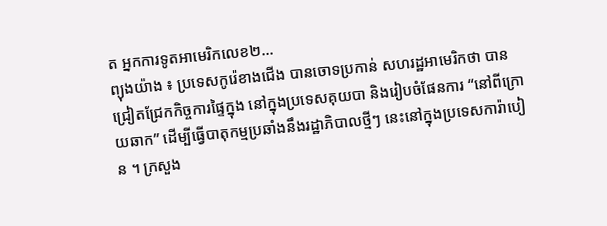ត អ្នកការទូតអាមេរិកលេខ២...
ព្យុងយ៉ាង ៖ ប្រទេសកូរ៉េខាងជើង បានចោទប្រកាន់ សហរដ្ឋអាមេរិកថា បានជ្រៀតជ្រែកកិច្ចការផ្ទៃក្នុង នៅក្នុងប្រទេសគុយបា និងរៀបចំផែនការ “នៅពីក្រោយឆាក” ដើម្បីធ្វើបាតុកម្មប្រឆាំងនឹងរដ្ឋាភិបាលថ្មីៗ នេះនៅក្នុងប្រទេសការ៉ាបៀន ។ ក្រសួង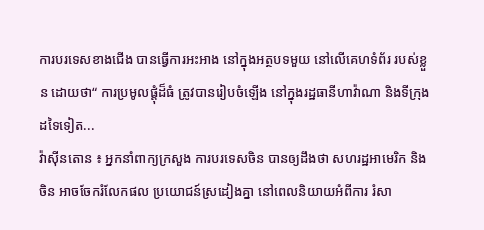ការបរទេសខាងជើង បានធ្វើការអះអាង នៅក្នុងអត្ថបទមួយ នៅលើគេហទំព័រ របស់ខ្លួន ដោយថា“ ការប្រមូលផ្តុំដ៏ធំ ត្រូវបានរៀបចំឡើង នៅក្នុងរដ្ឋធានីហាវ៉ាណា និងទីក្រុងដទៃទៀត...
វ៉ាស៊ីនតោន ៖ អ្នកនាំពាក្យក្រសួង ការបរទេសចិន បានឲ្យដឹងថា សហរដ្ឋអាមេរិក និងចិន អាចចែករំលែកផល ប្រយោជន៍ស្រដៀងគ្នា នៅពេលនិយាយអំពីការ រំសា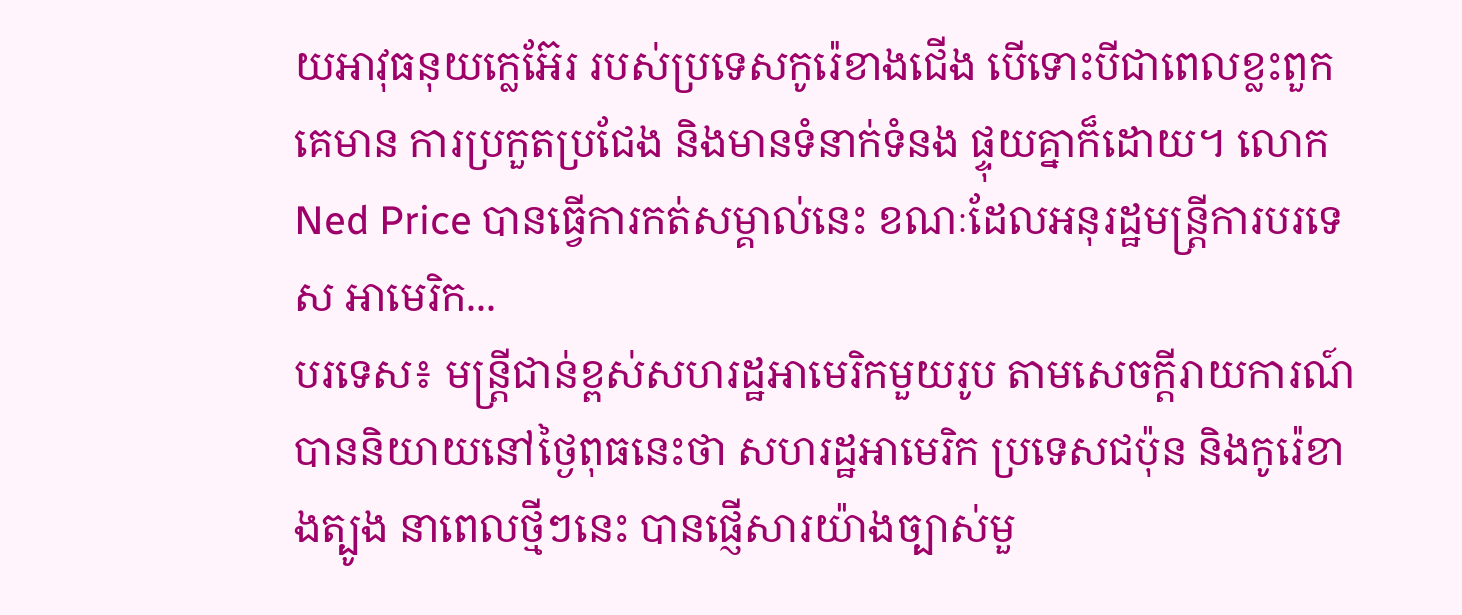យអាវុធនុយក្លេអ៊ែរ របស់ប្រទេសកូរ៉េខាងជើង បើទោះបីជាពេលខ្លះពួកគេមាន ការប្រកួតប្រជែង និងមានទំនាក់ទំនង ផ្ទុយគ្នាក៏ដោយ។ លោក Ned Price បានធ្វើការកត់សម្គាល់នេះ ខណៈដែលអនុរដ្ឋមន្រ្តីការបរទេស អាមេរិក...
បរទេស៖ មន្ត្រីជាន់ខ្ពស់សហរដ្ឋអាមេរិកមួយរូប តាមសេចក្តីរាយការណ៍ បាននិយាយនៅថ្ងៃពុធនេះថា សហរដ្ឋអាមេរិក ប្រទេសជប៉ុន និងកូរ៉េខាងត្បូង នាពេលថ្មីៗនេះ បានផ្ញើសារយ៉ាងច្បាស់មួ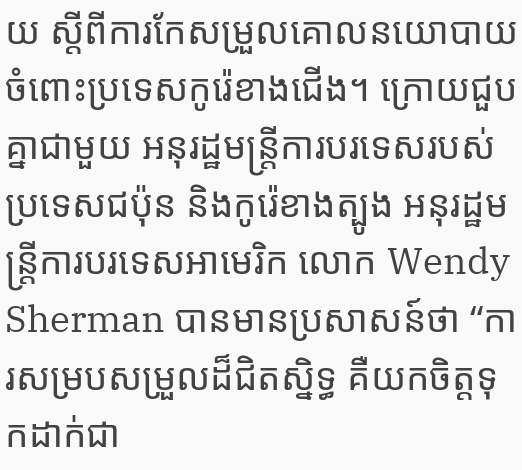យ ស្តីពីការកែសម្រួលគោលនយោបាយ ចំពោះប្រទេសកូរ៉េខាងជើង។ ក្រោយជួបគ្នាជាមួយ អនុរដ្ឋមន្ត្រីការបរទេសរបស់ប្រទេសជប៉ុន និងកូរ៉េខាងត្បូង អនុរដ្ឋមន្ត្រីការបរទេសអាមេរិក លោក Wendy Sherman បានមានប្រសាសន៍ថា “ការសម្របសម្រួលដ៏ជិតស្និទ្ធ គឺយកចិត្តទុកដាក់ជា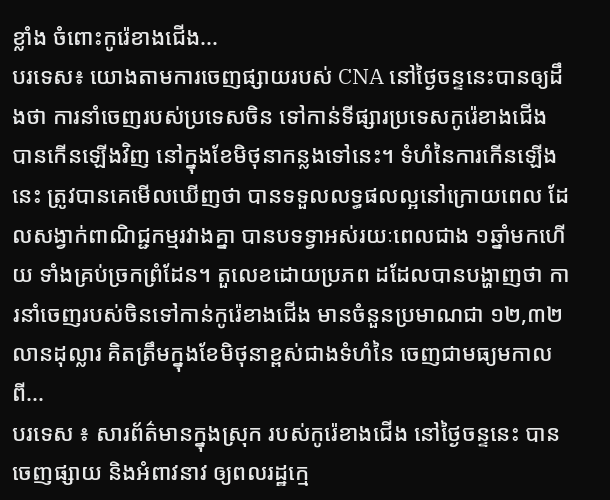ខ្លាំង ចំពោះកូរ៉េខាងជើង...
បរទេស៖ យោងតាមការចេញផ្សាយរបស់ CNA នៅថ្ងៃចន្ទនេះបានឲ្យដឹងថា ការនាំចេញរបស់ប្រទេសចិន ទៅកាន់ទីផ្សារប្រទេសកូរ៉េខាងជើង បានកើនឡើងវិញ នៅក្នុងខែមិថុនាកន្លងទៅនេះ។ ទំហំនៃការកើនឡើងនេះ ត្រូវបានគេមើលឃើញថា បានទទួលលទ្ធផលល្អនៅក្រោយពេល ដែលសង្វាក់ពាណិជ្ជកម្មរវាងគ្នា បានបទទ្វាអស់រយៈពេលជាង ១ឆ្នាំមកហើយ ទាំងគ្រប់ច្រកព្រំដែន។ តួលេខដោយប្រភព ដដែលបានបង្ហាញថា ការនាំចេញរបស់ចិនទៅកាន់កូរ៉េខាងជើង មានចំនួនប្រមាណជា ១២,៣២លានដុល្លារ គិតត្រឹមក្នុងខែមិថុនាខ្ពស់ជាងទំហំនៃ ចេញជាមធ្យមកាលពី...
បរទេស ៖ សារព័ត៌មានក្នុងស្រុក របស់កូរ៉េខាងជើង នៅថ្ងៃចន្ទនេះ បានចេញផ្សាយ និងអំពាវនាវ ឲ្យពលរដ្ឋក្មេ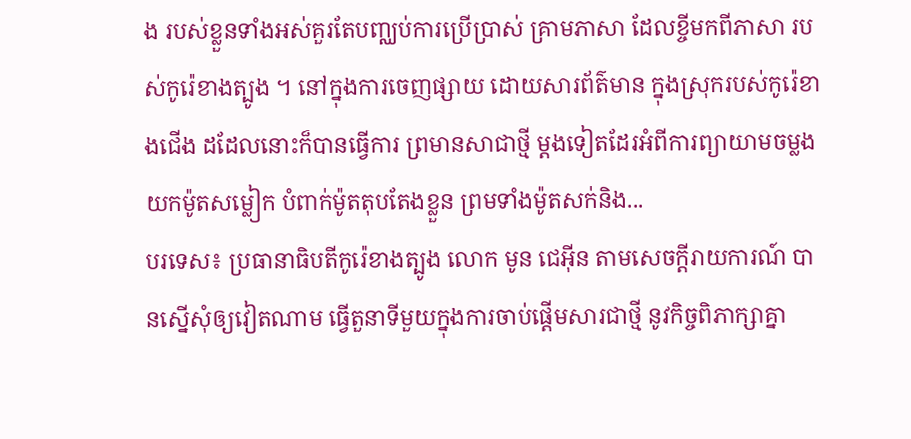ង របស់ខ្លួនទាំងអស់គួរតែបញ្ឈប់ការប្រើប្រាស់ គ្រាមភាសា ដែលខ្ចីមកពីភាសា របស់កូរ៉េខាងត្បូង ។ នៅក្នុងការចេញផ្សាយ ដោយសារព័ត៌មាន ក្នុងស្រុករបស់កូរ៉េខាងជើង ដដែលនោះក៏បានធ្វើការ ព្រមានសាជាថ្មី ម្តងទៀតដែរអំពីការព្យាយាមចម្លង យកម៉ូតសម្លៀក បំពាក់ម៉ូតតុបតែងខ្លួន ព្រមទាំងម៉ូតសក់និង...
បរទេស៖ ប្រធានាធិបតីកូរ៉េខាងត្បូង លោក មូន ជេអ៊ីន តាមសេចក្តីរាយការណ៍ បានស្នើសុំឲ្យវៀតណាម ធ្វើតួនាទីមួយក្នុងការចាប់ផ្តើមសារជាថ្មី នូវកិច្ចពិភាក្សាគ្នា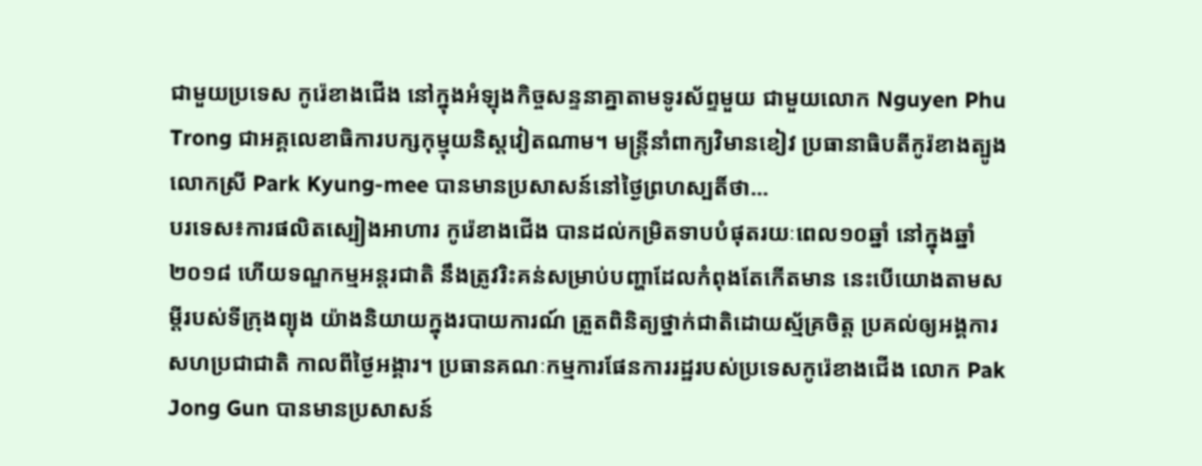ជាមួយប្រទេស កូរ៉េខាងជើង នៅក្នុងអំឡុងកិច្ចសន្ទនាគ្នាតាមទូរស័ព្ទមួយ ជាមួយលោក Nguyen Phu Trong ជាអគ្គលេខាធិការបក្សកុម្មុយនិស្តវៀតណាម។ មន្ត្រីនាំពាក្យវិមានខៀវ ប្រធានាធិបតីកូរ៉ខាងត្បូង លោកស្រី Park Kyung-mee បានមានប្រសាសន៍នៅថ្ងៃព្រហស្បតិ៍ថា...
បរទេស៖ការផលិតស្បៀងអាហារ កូរ៉េខាងជើង បានដល់កម្រិតទាបបំផុតរយៈពេល១០ឆ្នាំ នៅក្នុងឆ្នាំ២០១៨ ហើយទណ្ឌកម្មអន្តរជាតិ នឹងត្រូវរិះគន់សម្រាប់បញ្ហាដែលកំពុងតែកើតមាន នេះបើយោងតាមសម្តីរបស់ទីក្រុងព្យុង យ៉ាងនិយាយក្នុងរបាយការណ៍ ត្រួតពិនិត្យថ្នាក់ជាតិដោយស្ម័គ្រចិត្ត ប្រគល់ឲ្យអង្គការសហប្រជាជាតិ កាលពីថ្ងៃអង្គារ។ ប្រធានគណៈកម្មការផែនការរដ្ឋរបស់ប្រទេសកូរ៉េខាងជើង លោក Pak Jong Gun បានមានប្រសាសន៍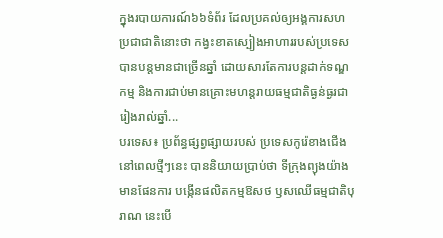ក្នុងរបាយការណ៍៦៦ទំព័រ ដែលប្រគល់ឲ្យអង្គការសហប្រជាជាតិនោះថា កង្វះខាតស្បៀងអាហាររបស់ប្រទេស បានបន្តមានជាច្រើនឆ្នាំ ដោយសារតែការបន្តដាក់ទណ្ឌកម្ម និងការជាប់មានគ្រោះមហន្តរាយធម្មជាតិធ្ងន់ធ្ងរជារៀងរាល់ឆ្នាំ...
បរទេស៖ ប្រព័ន្ធផ្សព្វផ្សាយរបស់ ប្រទេសកូរ៉េខាងជើង នៅពេលថ្មីៗនេះ បាននិយាយប្រាប់ថា ទីក្រុងព្យុងយ៉ាងមានផែនការ បង្កើនផលិតកម្មឱសថ ឫសឈើធម្មជាតិបុរាណ នេះបើ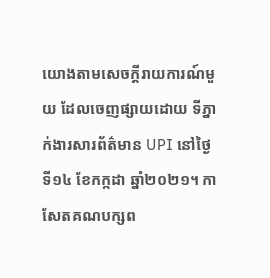យោងតាមសេចក្តីរាយការណ៍មួយ ដែលចេញផ្សាយដោយ ទីភ្នាក់ងារសារព័ត៌មាន UPI នៅថ្ងៃទី១៤ ខែកក្កដា ឆ្នាំ២០២១។ កាសែតគណបក្សព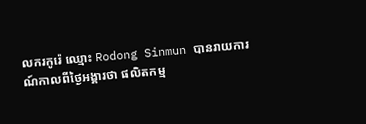លករកូរ៉េ ឈ្មោះ Rodong Sinmun បានរាយការណ៍កាលពីថ្ងៃអង្គារថា ផលិតកម្ម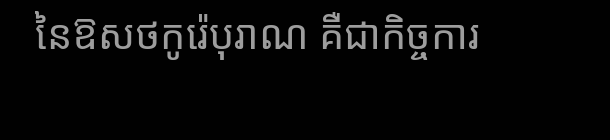នៃឱសថកូរ៉េបុរាណ គឺជាកិច្ចការ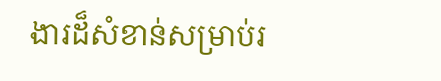ងារដ៏សំខាន់សម្រាប់រ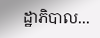ដ្ឋាភិបាល...